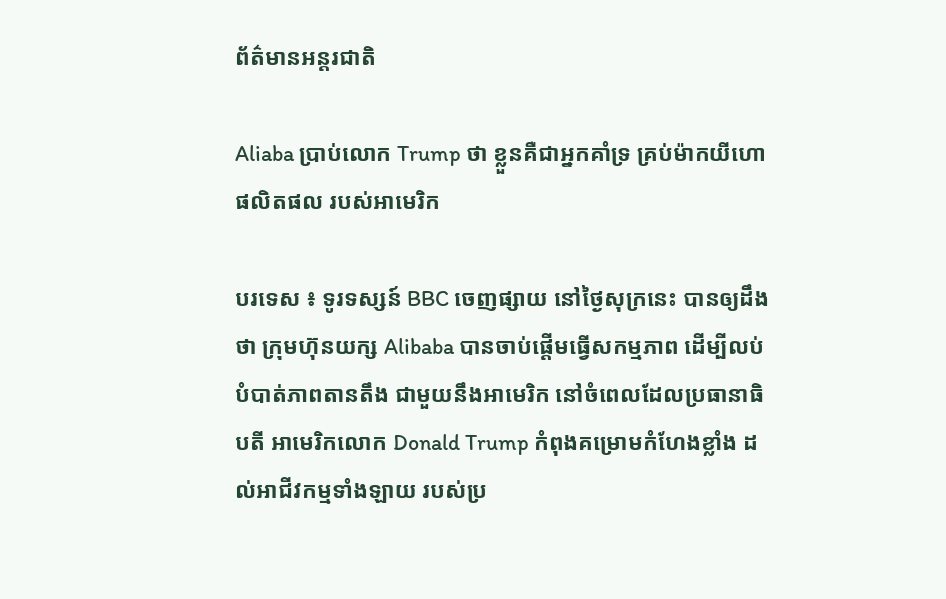ព័ត៌មានអន្តរជាតិ

Aliaba ប្រាប់លោក Trump ថា ខ្លួនគឺជាអ្នកគាំទ្រ គ្រប់ម៉ាកយីហោ ផលិតផល របស់អាមេរិក

បរទេស ៖ ទូរទស្សន៍ BBC ចេញផ្សាយ នៅថ្ងៃសុក្រនេះ បានឲ្យដឹងថា ក្រុមហ៊ុនយក្ស Alibaba បានចាប់ផ្តើមធ្វើសកម្មភាព ដើម្បីលប់បំបាត់ភាពតានតឹង ជាមួយនឹងអាមេរិក នៅចំពេលដែលប្រធានាធិបតី អាមេរិកលោក Donald Trump កំពុងគម្រោមកំហែងខ្លាំង ដល់អាជីវកម្មទាំងឡាយ របស់ប្រ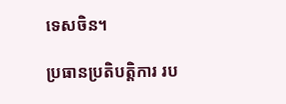ទេសចិន។

ប្រធានប្រតិបត្តិការ រប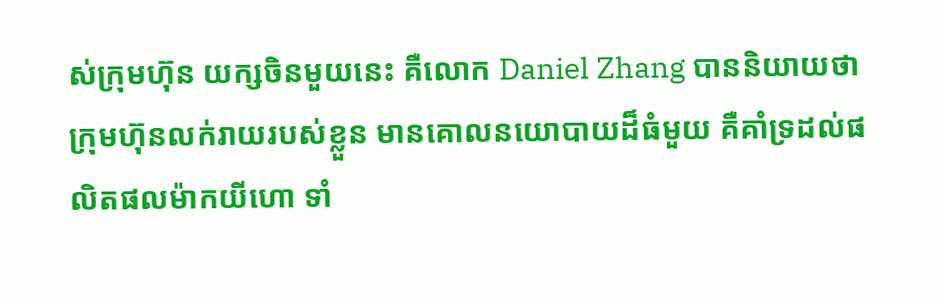ស់ក្រុមហ៊ុន យក្សចិនមួយនេះ គឺលោក Daniel Zhang បាននិយាយថា ក្រុមហ៊ុនលក់រាយរបស់ខ្លួន មានគោលនយោបាយដ៏ធំមួយ គឺគាំទ្រដល់ផលិតផលម៉ាកយីហោ ទាំ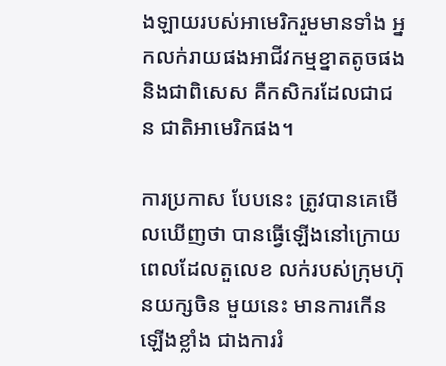ងឡាយរបស់អាមេរិករួមមានទាំង អ្នកលក់រាយផងអាជីវកម្មខ្នាតតូចផង និងជាពិសេស គឺកសិករដែលជាជន ជាតិអាមេរិកផង។

ការប្រកាស បែបនេះ ត្រូវបានគេមើលឃើញថា បានធ្វើឡើងនៅក្រោយ ពេលដែលតួលេខ លក់របស់ក្រុមហ៊ុនយក្សចិន មួយនេះ មានការកើនឡើងខ្លាំង ជាងការរំ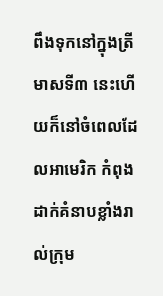ពឹងទុកនៅក្នុងត្រីមាសទី៣ នេះហើយក៏នៅចំពេលដែលអាមេរិក កំពុងដាក់គំនាបខ្លាំងរាល់ក្រុម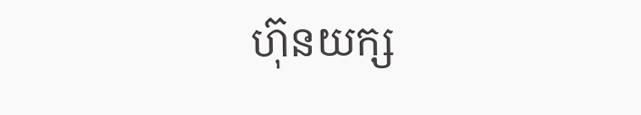ហ៊ុនយក្ស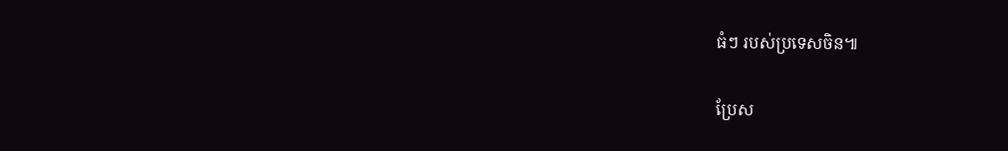ធំៗ របស់ប្រទេសចិន៕

ប្រែស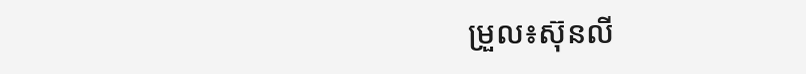ម្រួល៖ស៊ុនលី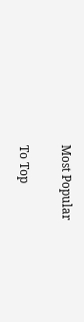Most Popular

To Top